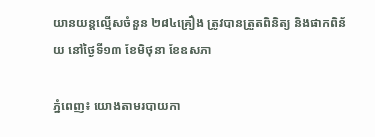យានយន្តល្មើសចំនួន ២៨៤គ្រឿង ត្រូវបានត្រួតពិនិត្យ និងផាកពិន័យ នៅថ្ងៃទី១៣ ខែមិថុនា ខែឧសភា

ភ្នំពេញ៖ យោងតាមរបាយកា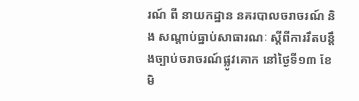រណ៍ ពី នាយកដ្ឋាន នគរបាលចរាចរណ៍ និង សណ្តាប់ធ្នាប់សាធារណៈ ស្តីពីការរឹតបន្ដឹងច្បាប់ចរាចរណ៍ផ្លូវគោក នៅថ្ងៃទី១៣ ខែមិ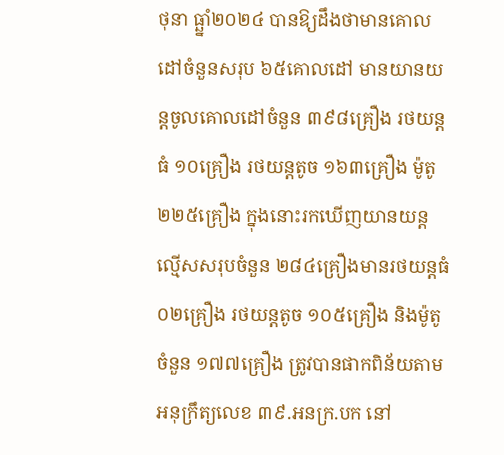ថុនា ធ្ឆ្នាំ២០២៤ បានឱ្យដឹងថាមានគោលដៅចំនួនសរុប ៦៥គោលដៅ មានយានយន្តចូលគោលដៅចំនួន ៣៩៨គ្រឿង រថយន្តធំ ១០គ្រឿង រថយន្តតូច ១៦៣គ្រឿង ម៉ូតូ ២២៥គ្រឿង ក្នុងនោះរកឃើញយានយន្តល្មើសសរុបចំនួន ២៨៤គ្រឿងមានរថយន្តធំ ០២គ្រឿង រថយន្តតូច ១០៥គ្រឿង និងម៉ូតូចំនួន ១៧៧គ្រឿង ត្រូវបានផាកពិន័យតាមអនុក្រឹត្យលេខ ៣៩.អនក្រ.បក នៅ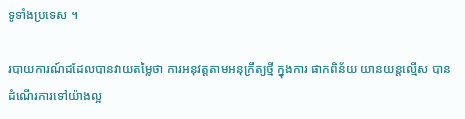ទូទាំងប្រទេស ។

របាយការណ៍ដដែលបានវាយតម្លៃថា ការអនុវត្តតាមអនុក្រឹត្យថ្មី ក្នុងការ ផាកពិន័យ យានយន្តល្មើស បានដំណើរការទៅយ៉ាងល្អ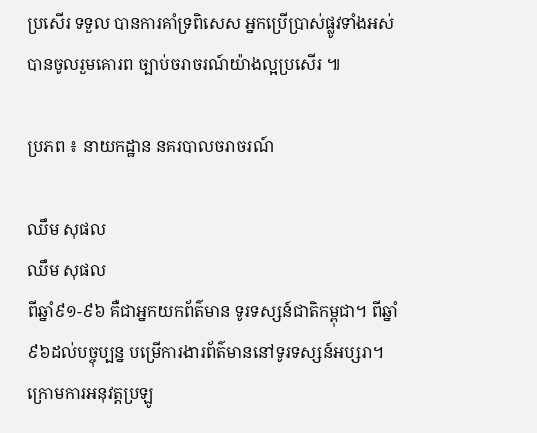ប្រសើរ ទទួល បានការគាំទ្រពិសេស អ្នកប្រើប្រាស់ផ្លូវទាំងអស់ បានចូលរួមគោរព ច្បាប់ចរាចរណ៍យ៉ាងល្អប្រសើរ ៕

ប្រភព ៖ នាយកដ្ឋាន នគរបាលចរាចរណ៍

ឈឹម សុផល
ឈឹម សុផល
ពីឆ្នាំ៩១-៩៦ គឺជាអ្នកយកព័ត៌មាន ទូរទស្សន៍ជាតិកម្ពុជា។ ពីឆ្នាំ៩៦ដល់បច្ចុប្បន្ន បម្រើការងារព័ត៌មាននៅទូរទស្សន៍អប្សរា។ ក្រោមការអនុវត្តប្រឡូ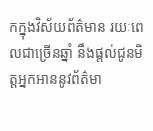កក្នុងវិស័យព័ត៌មាន រយៈពេលជាច្រើនឆ្នាំ នឹងផ្ដល់ជូនមិត្តអ្នកអាននូវព័ត៌មា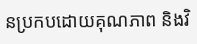នប្រកបដោយគុណភាព និងវិ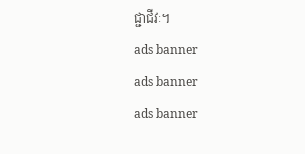ជ្ជាជីវៈ។
ads banner
ads banner
ads banner